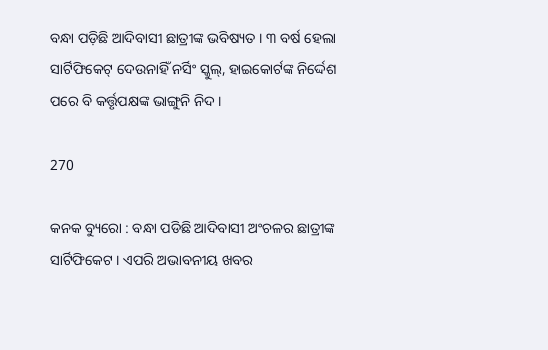ବନ୍ଧା ପଡ଼ିଛି ଆଦିବାସୀ ଛାତ୍ରୀଙ୍କ ଭବିଷ୍ୟତ । ୩ ବର୍ଷ ହେଲା ସାର୍ଟିଫିକେଟ୍ ଦେଉନାହିଁ ନର୍ସିଂ ସ୍କୁଲ୍, ହାଇକୋର୍ଟଙ୍କ ନିର୍ଦ୍ଦେଶ ପରେ ବି କର୍ତ୍ତୃପକ୍ଷଙ୍କ ଭାଙ୍ଗୁନି ନିଦ ।

270

କନକ ବ୍ୟୁରୋ : ବନ୍ଧା ପଡିଛି ଆଦିବାସୀ ଅଂଚଳର ଛାତ୍ରୀଙ୍କ ସାର୍ଟିଫିକେଟ । ଏପରି ଅଭାବନୀୟ ଖବର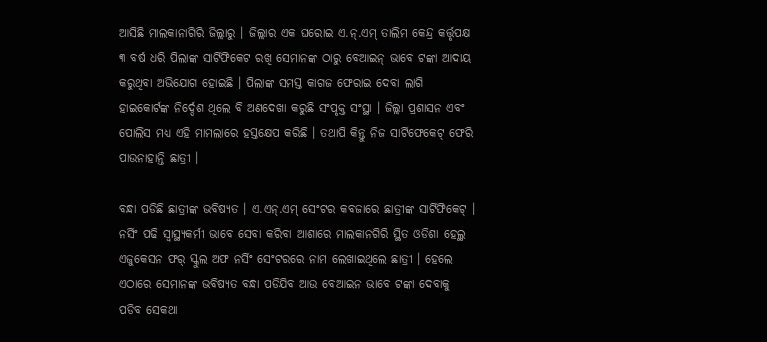ଆସିଛି ମାଲକାନାଗିରି ଜିଲ୍ଲାରୁ । ଜିଲ୍ଲାର ଏକ ଘରୋଇ ଏ.ନ୍.ଏମ୍ ତାଲିମ କେନ୍ଦ୍ର କର୍ତ୍ତୃପକ୍ଷ ୩ ବର୍ଷ ଧରି ପିଲାଙ୍କ ସାର୍ଟିଫିକେଟ ରଖି ସେମାନଙ୍କ ଠାରୁ ବେଆଇନ୍ ଭାବେ ଟଙ୍କା ଆଦାୟ କରୁଥିବା ଅଭିଯୋଗ ହୋଇଛି । ପିଲାଙ୍କ ସମସ୍ତ କାଗଜ ଫେରାଇ ଦେବା ଲାଗି ହାଇକୋର୍ଟଙ୍କ ନିର୍ଦ୍ଦେଶ ଥିଲେ ବି ଅଣଦେଖା କରୁଛି ସଂପୃକ୍ତ ସଂସ୍ଥା । ଜିଲ୍ଲା ପ୍ରଶାସନ ଏବଂ ପୋଲିସ ମଧ୍ୟ ଏହି ମାମଲାରେ ହସ୍ତକ୍ଷେପ କରିଛି । ତଥାପି କିନ୍ତୁ ନିଜ ସାର୍ଟିଫେକେଟ୍ ଫେରି ପାଉନାହାନ୍ତି ଛାତ୍ରୀ ।

ବନ୍ଧା ପଡିଛି ଛାତ୍ରୀଙ୍କ ଭବିଷ୍ୟତ । ଏ.ଏନ୍.ଏମ୍ ସେଂଟର କବଜାରେ ଛାତ୍ରୀଙ୍କ ସାର୍ଟିଫିକେଟ୍ । ନର୍ସିଂ ପଢି ସ୍ୱାସ୍ଥ୍ୟକର୍ମୀ ଭାବେ ସେବା କରିବା ଆଶାରେ ମାଲକାନଗିରି ସ୍ଥିତ ଓଡିଶା ହେଲ୍ଥ ଏଜୁକେସନ ଫର୍ ସ୍କୁଲ ଅଫ ନର୍ସିଂ ସେଂଟରରେ ନାମ ଲେଖାଇଥିଲେ ଛାତ୍ରୀ । ହେଲେ ଏଠାରେ ସେମାନଙ୍କ ଭବିଷ୍ୟତ ବନ୍ଧା ପଡିଯିବ ଆଉ ବେଆଇନ ଭାବେ ଟଙ୍କା ଦେବାକୁ ପଡିବ ସେକଥା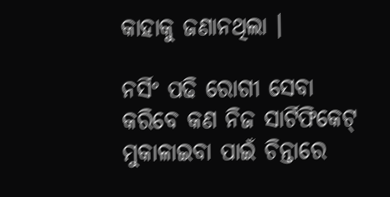କାହାକୁ ଜଣାନଥିଲା ।

ନର୍ସିଂ ପଢି ରୋଗୀ ସେବା କରିବେ କଣ ନିଜ ସାର୍ଟିଫିକେଟ୍ ମୁକାଳାଇବା ପାଇଁ ଚିନ୍ତାରେ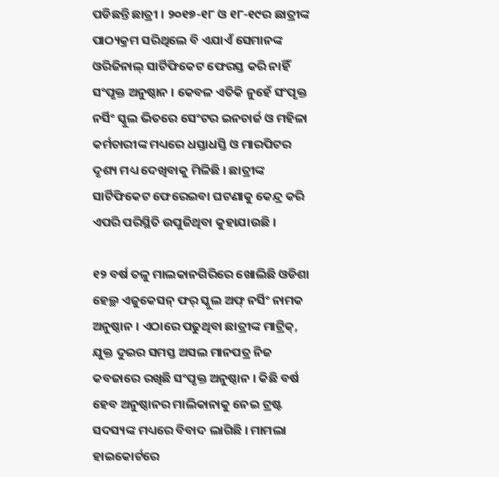ପଡିଛନ୍ତି ଛାତ୍ରୀ । ୨୦୧୭-୧୮ ଓ ୧୮-୧୯ର ଛାତ୍ରୀଙ୍କ ପାଠ୍ୟକ୍ରମ ସରିଥିଲେ ବି ଏଯାଏଁ ସେମାନଙ୍କ ଓରିଜିନାଲ୍ ସାର୍ଟିଫିକେଟ ଫେରସ୍ତ କରି ନାହିଁ ସଂପୃକ୍ତ ଅନୁଷ୍ଠାନ । କେବଳ ଏତିକି ନୁହେଁ ସଂପୃକ୍ତ ନର୍ସିଂ ସ୍କୁଲ ଭିତରେ ସେଂଟର ଇନଚାର୍ଜ ଓ ମହିଳା କର୍ମଚାରୀଙ୍କ ମଧ୍ୟରେ ଧସ୍ତାଧସ୍ତି ଓ ମାରପିଟର ଦୃଶ୍ୟ ମଧ୍ୟ ଦେଖିବାକୁ ମିଳିଛି । ଛାତ୍ରୀଙ୍କ ସାର୍ଟିଫିକେଟ ଫେରେଇବା ଘଟଣାକୁ କେନ୍ଦ୍ର କରି ଏପରି ପରିସ୍ଥିତି ଉପୁଜିଥିବା କୁହାଯାଉଛି ।

୧୨ ବର୍ଷ ତଳୁ ମାଲକାନଗିରିରେ ଖୋଲିଛି ଓଡିଶା ହେଲ୍ଥ ଏଜୁକେସନ୍ ଫର୍ ସ୍କୁଲ ଅଫ୍ ନର୍ସିଂ ନାମକ ଅନୁଷ୍ଠାନ । ଏଠାରେ ପଢୁଥିବା ଛାତ୍ରୀଙ୍କ ମାଟ୍ରିକ୍, ଯୁକ୍ତ ଦୁଇର ସମସ୍ତ ଅସଲ ମାନପତ୍ର ନିଜ କବଜାରେ ରଖିଛି ସଂପୃକ୍ତ ଅନୁଷ୍ଠାନ । କିଛି ବର୍ଷ ହେବ ଅନୁଷ୍ଠାନର ମାଲିକାନାକୁ ନେଇ ଟ୍ରଷ୍ଟ ସଦସ୍ୟଙ୍କ ମଧ୍ୟରେ ବିବାଦ ଲାଗିଛି । ମାମଲା ହାଇକୋର୍ଟରେ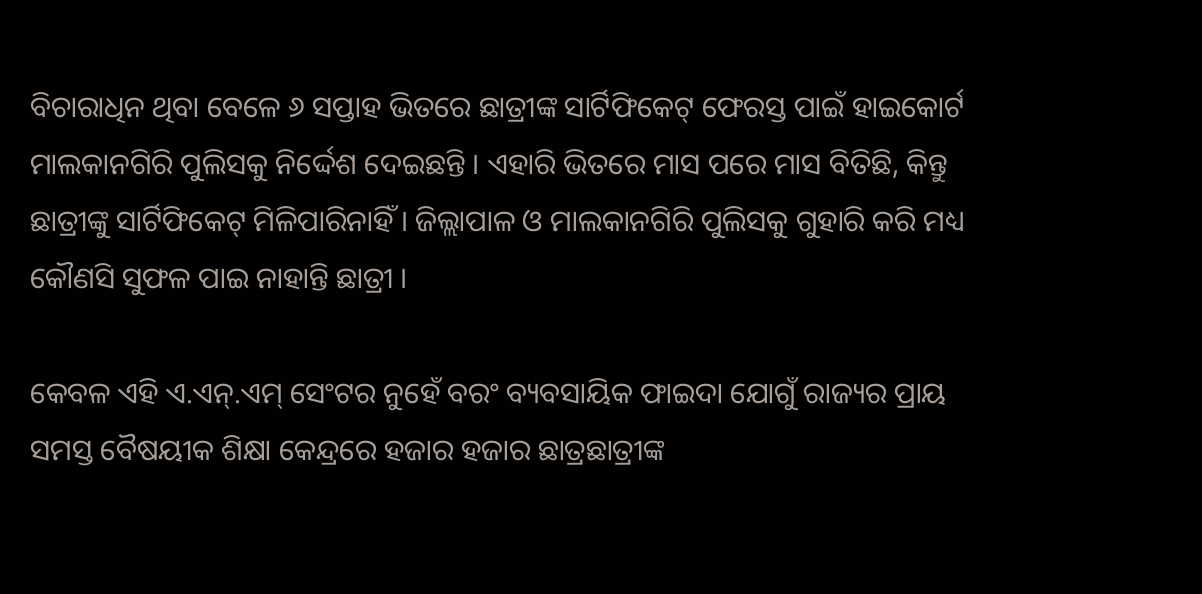ବିଚାରାଧିନ ଥିବା ବେଳେ ୬ ସପ୍ତାହ ଭିତରେ ଛାତ୍ରୀଙ୍କ ସାର୍ଟିଫିକେଟ୍ ଫେରସ୍ତ ପାଇଁ ହାଇକୋର୍ଟ ମାଲକାନଗିରି ପୁଲିସକୁ ନିର୍ଦ୍ଦେଶ ଦେଇଛନ୍ତି । ଏହାରି ଭିତରେ ମାସ ପରେ ମାସ ବିତିଛି, କିନ୍ତୁ ଛାତ୍ରୀଙ୍କୁ ସାର୍ଟିଫିକେଟ୍ ମିଳିପାରିନାହିଁ । ଜିଲ୍ଲାପାଳ ଓ ମାଲକାନଗିରି ପୁଲିସକୁ ଗୁହାରି କରି ମଧ୍ୟ କୌଣସି ସୁଫଳ ପାଇ ନାହାନ୍ତି ଛାତ୍ରୀ ।

କେବଳ ଏହି ଏ.ଏନ୍.ଏମ୍ ସେଂଟର ନୁହେଁ ବରଂ ବ୍ୟବସାୟିକ ଫାଇଦା ଯୋଗୁଁ ରାଜ୍ୟର ପ୍ରାୟ ସମସ୍ତ ବୈଷୟୀକ ଶିକ୍ଷା କେନ୍ଦ୍ରରେ ହଜାର ହଜାର ଛାତ୍ରଛାତ୍ରୀଙ୍କ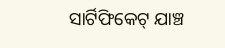ସାର୍ଟିଫିକେଟ୍ ଯାଞ୍ଚ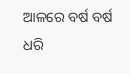ଆଳରେ ବର୍ଷ ବର୍ଷ ଧରି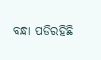ବନ୍ଧା ପଡିରହିଛି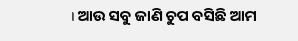। ଆଉ ସବୁ ଜାଣି ଚୁପ ବସିଛି ଆମ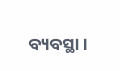ବ୍ୟବସ୍ଥା ।